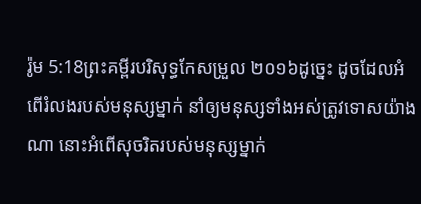រ៉ូម 5:18ព្រះគម្ពីរបរិសុទ្ធកែសម្រួល ២០១៦ដូច្នេះ ដូចដែលអំពើរំលងរបស់មនុស្សម្នាក់ នាំឲ្យមនុស្សទាំងអស់ត្រូវទោសយ៉ាងណា នោះអំពើសុចរិតរបស់មនុស្សម្នាក់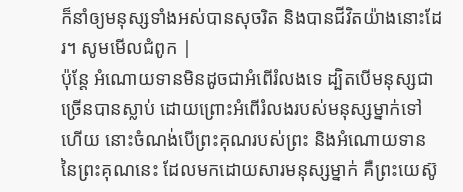ក៏នាំឲ្យមនុស្សទាំងអស់បានសុចរិត និងបានជីវិតយ៉ាងនោះដែរ។ សូមមើលជំពូក |
ប៉ុន្តែ អំណោយទានមិនដូចជាអំពើរំលងទេ ដ្បិតបើមនុស្សជាច្រើនបានស្លាប់ ដោយព្រោះអំពើរំលងរបស់មនុស្សម្នាក់ទៅហើយ នោះចំណង់បើព្រះគុណរបស់ព្រះ និងអំណោយទាននៃព្រះគុណនេះ ដែលមកដោយសារមនុស្សម្នាក់ គឺព្រះយេស៊ូ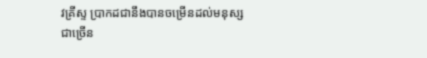វគ្រីស្ទ ប្រាកដជានឹងបានចម្រើនដល់មនុស្សជាច្រើន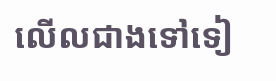លើលជាងទៅទៀ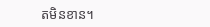តមិនខាន។